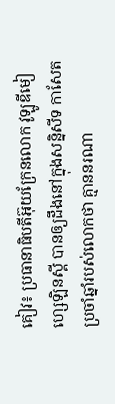គៀវ៖ ប្រធានាធិបតីអ៊ុយក្រែនលោក វូឡូឌីមៀ ហ្សេឡិនស្គី បានឲ្យដឹងនៅក្នុងសន្និសីទ កាសែតប្រចាំឆ្នាំរបស់លោកថា គ្មាននរណា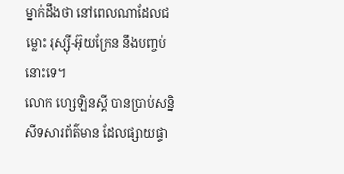ម្នាក់ដឹងថា នៅពេលណាដែលជម្លោះ រុស្ស៊ី-អ៊ុយក្រែន នឹងបញ្ចប់នោះទេ។
លោក ហ្សេឡិនស្គី បានប្រាប់សន្និសីទសារព័ត៌មាន ដែលផ្សាយផ្ទា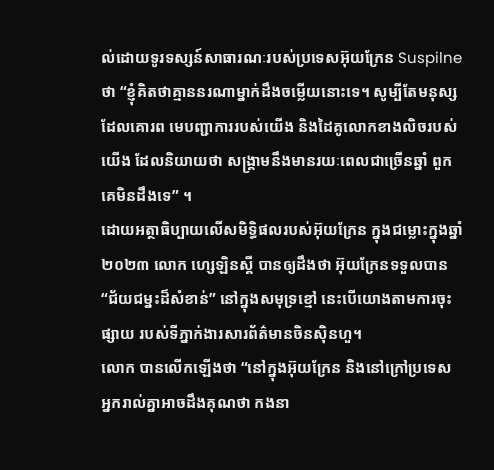ល់ដោយទូរទស្សន៍សាធារណៈរបស់ប្រទេសអ៊ុយក្រែន Suspilne ថា “ខ្ញុំគិតថាគ្មាននរណាម្នាក់ដឹងចម្លើយនោះទេ។ សូម្បីតែមនុស្ស ដែលគោរព មេបញ្ជាការរបស់យើង និងដៃគូលោកខាងលិចរបស់យើង ដែលនិយាយថា សង្រ្គាមនឹងមានរយៈពេលជាច្រើនឆ្នាំ ពួកគេមិនដឹងទេ” ។
ដោយអត្ថាធិប្បាយលើសមិទ្ធិផលរបស់អ៊ុយក្រែន ក្នុងជម្លោះក្នុងឆ្នាំ២០២៣ លោក ហ្សេឡិនស្គី បានឲ្យដឹងថា អ៊ុយក្រែនទទួលបាន “ជ័យជម្នះដ៏សំខាន់” នៅក្នុងសមុទ្រខ្មៅ នេះបើយោងតាមការចុះផ្សាយ របស់ទីភ្នាក់ងារសារព័ត៌មានចិនស៊ិនហួ។
លោក បានលើកឡើងថា “នៅក្នុងអ៊ុយក្រែន និងនៅក្រៅប្រទេស អ្នករាល់គ្នាអាចដឹងគុណថា កងនា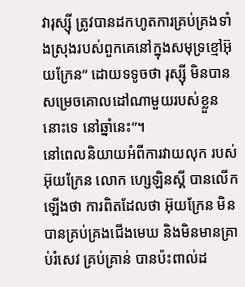វារុស្ស៊ី ត្រូវបានដកហូតការគ្រប់គ្រងទាំងស្រុងរបស់ពួកគេនៅក្នុងសមុទ្រខ្មៅអ៊ុយក្រែន” ដោយទទូចថា រុស្ស៊ី មិនបានសម្រេចគោលដៅណាមួយរបស់ខ្លួននោះទេ នៅឆ្នាំនេះ”។
នៅពេលនិយាយអំពីការវាយលុក របស់អ៊ុយក្រែន លោក ហ្សេឡិនស្គី បានលើកឡើងថា ការពិតដែលថា អ៊ុយក្រែន មិនបានគ្រប់គ្រងជើងមេឃ និងមិនមានគ្រាប់រំសេវ គ្រប់គ្រាន់ បានប៉ះពាល់ដ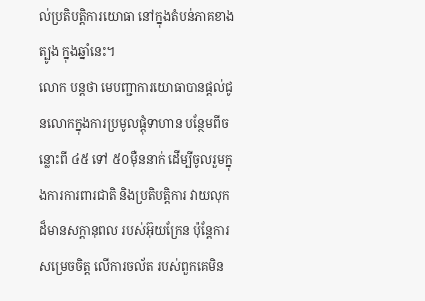ល់ប្រតិបត្តិការយោធា នៅក្នុងតំបន់ភាគខាងត្បូង ក្នុងឆ្នាំនេះ។
លោក បន្ដថា មេបញ្ជាការយោធាបានផ្តល់ជូនលោកក្នុងការប្រមូលផ្តុំទាហាន បន្ថែមពីចន្លោះពី ៤៥ ទៅ ៥០ម៉ឺននាក់ ដើម្បីចូលរួមក្នុងការការពារជាតិ និងប្រតិបត្តិការ វាយលុក ដ៏មានសក្តានុពល របស់អ៊ុយក្រែន ប៉ុន្តែការសម្រេចចិត្ត លើការចល័ត របស់ពួកគេមិន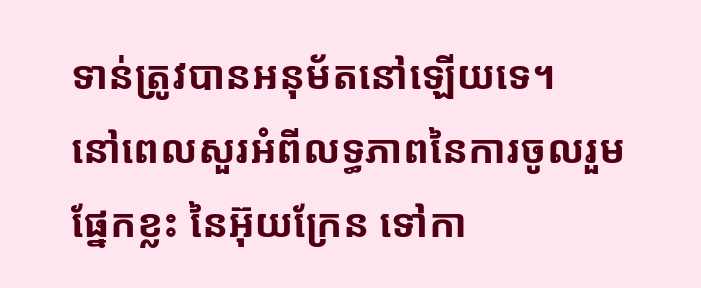ទាន់ត្រូវបានអនុម័តនៅឡើយទេ។
នៅពេលសួរអំពីលទ្ធភាពនៃការចូលរួមផ្នែកខ្លះ នៃអ៊ុយក្រែន ទៅកា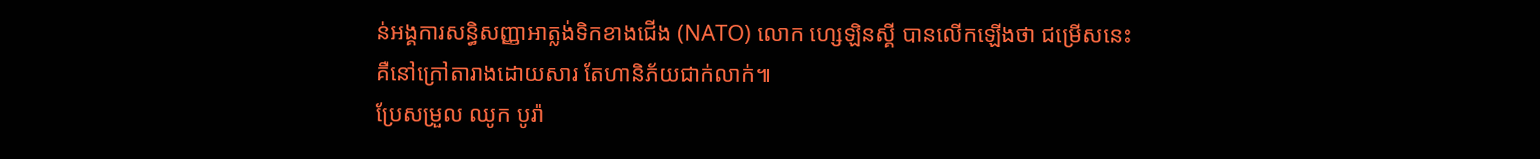ន់អង្គការសន្ធិសញ្ញាអាត្លង់ទិកខាងជើង (NATO) លោក ហ្សេឡិនស្គី បានលើកឡើងថា ជម្រើសនេះ គឺនៅក្រៅតារាងដោយសារ តែហានិភ័យជាក់លាក់៕
ប្រែសម្រួល ឈូក បូរ៉ា